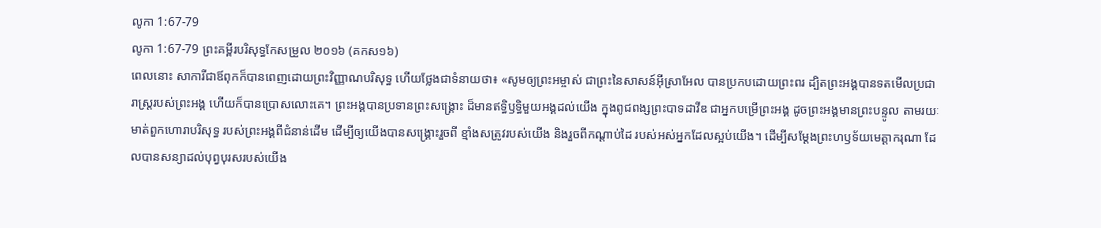លូកា 1:67-79
លូកា 1:67-79 ព្រះគម្ពីរបរិសុទ្ធកែសម្រួល ២០១៦ (គកស១៦)
ពេលនោះ សាការីជាឪពុកក៏បានពេញដោយព្រះវិញ្ញាណបរិសុទ្ធ ហើយថ្លែងជាទំនាយថា៖ «សូមឲ្យព្រះអម្ចាស់ ជាព្រះនៃសាសន៍អ៊ីស្រាអែល បានប្រកបដោយព្រះពរ ដ្បិតព្រះអង្គបានទតមើលប្រជារាស្ត្ររបស់ព្រះអង្គ ហើយក៏បានប្រោសលោះគេ។ ព្រះអង្គបានប្រទានព្រះសង្រ្គោះ ដ៏មានឥទ្ធិឫទ្ធិមួយអង្គដល់យើង ក្នុងពូជពង្សព្រះបាទដាវីឌ ជាអ្នកបម្រើព្រះអង្គ ដូចព្រះអង្គមានព្រះបន្ទូល តាមរយៈមាត់ពួកហោរាបរិសុទ្ធ របស់ព្រះអង្គពីជំនាន់ដើម ដើម្បីឲ្យយើងបានសង្គ្រោះរួចពី ខ្មាំងសត្រូវរបស់យើង និងរួចពីកណ្តាប់ដៃ របស់អស់អ្នកដែលស្អប់យើង។ ដើម្បីសម្ដែងព្រះហឫទ័យមេត្តាករុណា ដែលបានសន្យាដល់បុព្វបុរសរបស់យើង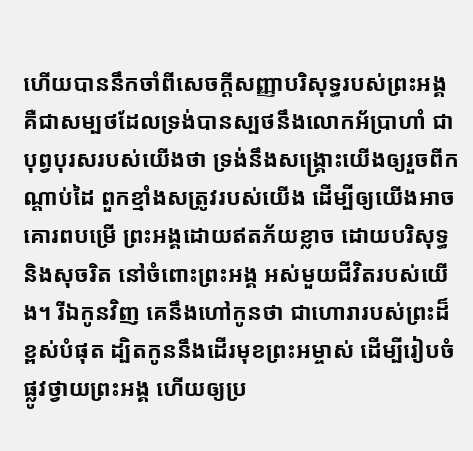ហើយបាននឹកចាំពីសេចក្តីសញ្ញាបរិសុទ្ធរបស់ព្រះអង្គ គឺជាសម្បថដែលទ្រង់បានស្បថនឹងលោកអ័ប្រាហាំ ជាបុព្វបុរសរបស់យើងថា ទ្រង់នឹងសង្គ្រោះយើងឲ្យរួចពីកណ្តាប់ដៃ ពួកខ្មាំងសត្រូវរបស់យើង ដើម្បីឲ្យយើងអាចគោរពបម្រើ ព្រះអង្គដោយឥតភ័យខ្លាច ដោយបរិសុទ្ធ និងសុចរិត នៅចំពោះព្រះអង្គ អស់មួយជីវិតរបស់យើង។ រីឯកូនវិញ គេនឹងហៅកូនថា ជាហោរារបស់ព្រះដ៏ខ្ពស់បំផុត ដ្បិតកូននឹងដើរមុខព្រះអម្ចាស់ ដើម្បីរៀបចំផ្លូវថ្វាយព្រះអង្គ ហើយឲ្យប្រ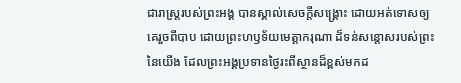ជារាស្ត្ររបស់ព្រះអង្គ បានស្គាល់សេចក្តីសង្គ្រោះ ដោយអត់ទោសឲ្យគេរួចពីបាប ដោយព្រះហឫទ័យមេត្តាករុណា ដ៏ទន់សន្ដោសរបស់ព្រះនៃយើង ដែលព្រះអង្គប្រទានថ្ងៃរះពីស្ថានដ៏ខ្ពស់មកដ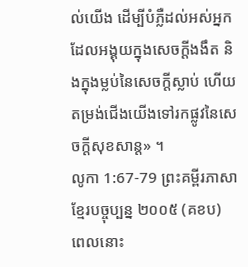ល់យើង ដើម្បីបំភ្លឺដល់អស់អ្នកដែលអង្គុយក្នុងសេចក្តីងងឹត និងក្នុងម្លប់នៃសេចក្តីស្លាប់ ហើយតម្រង់ជើងយើងទៅរកផ្លូវនៃសេចក្ដីសុខសាន្ត» ។
លូកា 1:67-79 ព្រះគម្ពីរភាសាខ្មែរបច្ចុប្បន្ន ២០០៥ (គខប)
ពេលនោះ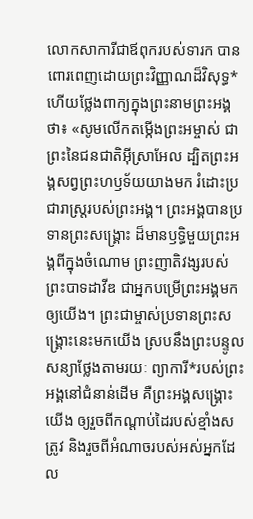លោកសាការីជាឪពុករបស់ទារក បានពោរពេញដោយព្រះវិញ្ញាណដ៏វិសុទ្ធ* ហើយថ្លែងពាក្យក្នុងព្រះនាមព្រះអង្គថា៖ «សូមលើកតម្កើងព្រះអម្ចាស់ ជាព្រះនៃជនជាតិអ៊ីស្រាអែល ដ្បិតព្រះអង្គសព្វព្រះហឫទ័យយាងមក រំដោះប្រជារាស្ត្ររបស់ព្រះអង្គ។ ព្រះអង្គបានប្រទានព្រះសង្គ្រោះ ដ៏មានឫទ្ធិមួយព្រះអង្គពីក្នុងចំណោម ព្រះញាតិវង្សរបស់ព្រះបាទដាវីឌ ជាអ្នកបម្រើព្រះអង្គមកឲ្យយើង។ ព្រះជាម្ចាស់ប្រទានព្រះសង្គ្រោះនេះមកយើង ស្របនឹងព្រះបន្ទូលសន្យាថ្លែងតាមរយៈ ព្យាការី*របស់ព្រះអង្គនៅជំនាន់ដើម គឺព្រះអង្គសង្គ្រោះយើង ឲ្យរួចពីកណ្ដាប់ដៃរបស់ខ្មាំងសត្រូវ និងរួចពីអំណាចរបស់អស់អ្នកដែល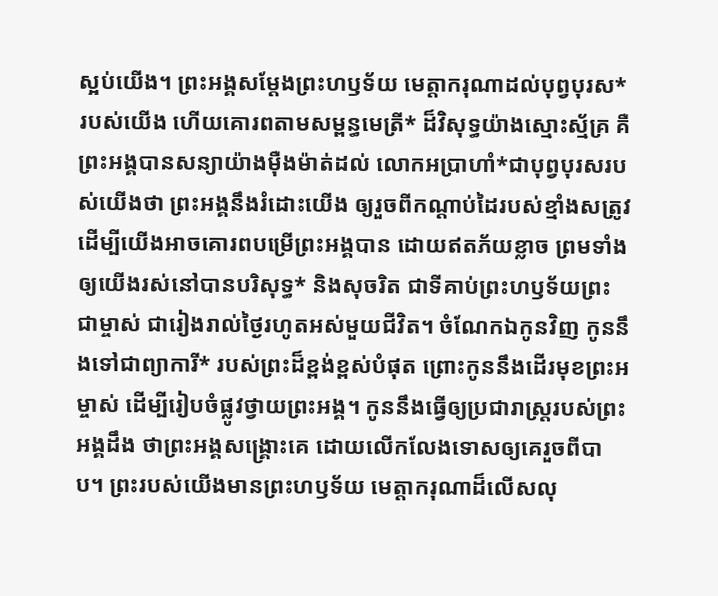ស្អប់យើង។ ព្រះអង្គសម្តែងព្រះហឫទ័យ មេត្តាករុណាដល់បុព្វបុរស*របស់យើង ហើយគោរពតាមសម្ពន្ធមេត្រី* ដ៏វិសុទ្ធយ៉ាងស្មោះស្ម័គ្រ គឺព្រះអង្គបានសន្យាយ៉ាងម៉ឺងម៉ាត់ដល់ លោកអប្រាហាំ*ជាបុព្វបុរសរបស់យើងថា ព្រះអង្គនឹងរំដោះយើង ឲ្យរួចពីកណ្ដាប់ដៃរបស់ខ្មាំងសត្រូវ ដើម្បីយើងអាចគោរពបម្រើព្រះអង្គបាន ដោយឥតភ័យខ្លាច ព្រមទាំងឲ្យយើងរស់នៅបានបរិសុទ្ធ* និងសុចរិត ជាទីគាប់ព្រះហឫទ័យព្រះជាម្ចាស់ ជារៀងរាល់ថ្ងៃរហូតអស់មួយជីវិត។ ចំណែកឯកូនវិញ កូននឹងទៅជាព្យាការី* របស់ព្រះដ៏ខ្ពង់ខ្ពស់បំផុត ព្រោះកូននឹងដើរមុខព្រះអម្ចាស់ ដើម្បីរៀបចំផ្លូវថ្វាយព្រះអង្គ។ កូននឹងធ្វើឲ្យប្រជារាស្ត្ររបស់ព្រះអង្គដឹង ថាព្រះអង្គសង្គ្រោះគេ ដោយលើកលែងទោសឲ្យគេរួចពីបាប។ ព្រះរបស់យើងមានព្រះហឫទ័យ មេត្តាករុណាដ៏លើសលុ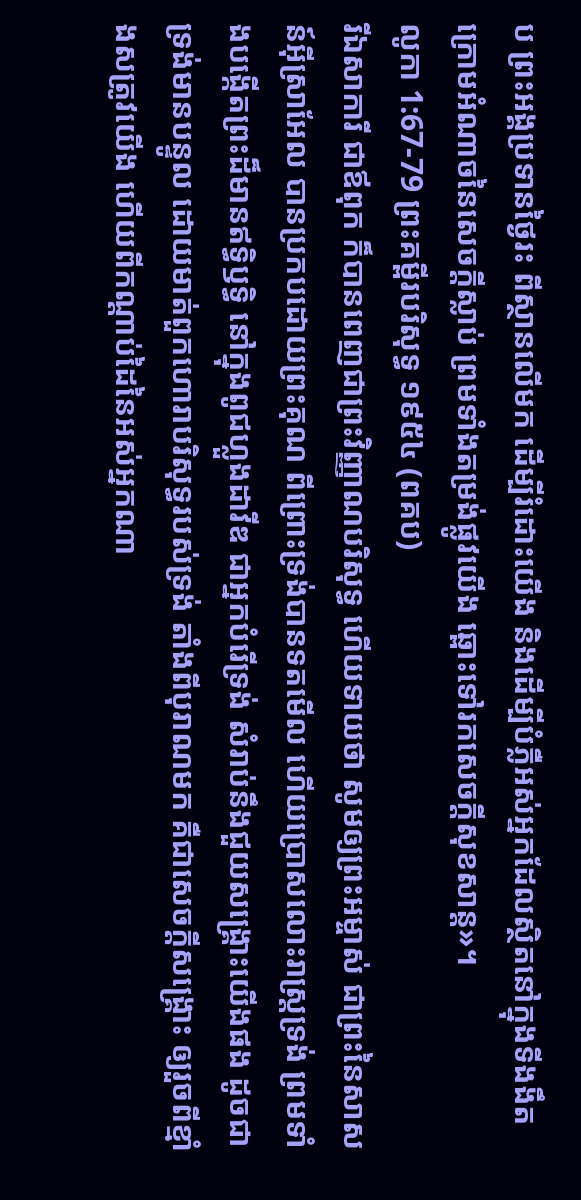ប ព្រះអង្គប្រទានថ្ងៃរះ ពីស្ថានលើមក ដើម្បីរំដោះយើង និងដើម្បីបំភ្លឺអស់អ្នកដែលស្ថិតនៅក្នុងទីងងឹត ក្រោមអំណាចនៃសេចក្ដីស្លាប់ ព្រមទាំងតម្រង់ផ្លូវយើង ឆ្ពោះទៅរកសេចក្ដីសុខសាន្ត»។
លូកា 1:67-79 ព្រះគម្ពីរបរិសុទ្ធ ១៩៥៤ (ពគប)
រីឯសាការី ជាឪពុក ក៏បានពេញជាព្រះវិញ្ញាណបរិសុទ្ធ ហើយទាយថា សូមឲ្យព្រះអម្ចាស់ ជាព្រះនៃសាសន៍អ៊ីស្រាអែល បានប្រកបដោយព្រះគុណ ពីព្រោះទ្រង់បានទតមើល ហើយប្រោសលោះរាស្ត្រទ្រង់ ព្រមទាំងបង្កើតព្រះដ៏មានឥទ្ធិឫទ្ធិ នៅក្នុងពូជហ្លួងដាវីឌ ជាអ្នកបំរើទ្រង់ សំរាប់នឹងជួយសង្គ្រោះយើងផង ដូចជាទ្រង់មានបន្ទូល ដោយមាត់ពួកហោរាបរិសុទ្ធរបស់ទ្រង់ តាំងពីបុរាណមក គឺជាសេចក្ដីសង្គ្រោះ ឲ្យរួចពីខ្មាំងសត្រូវយើង ហើយពីកណ្តាប់ដៃនៃអស់អ្នកណា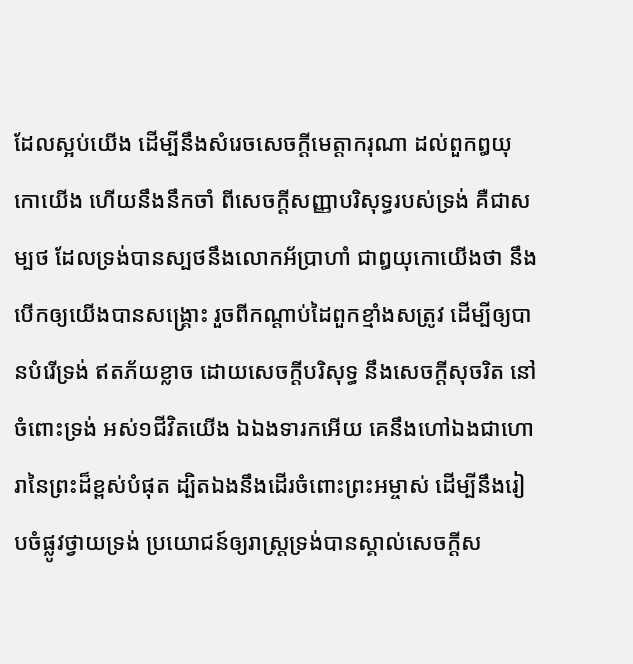ដែលស្អប់យើង ដើម្បីនឹងសំរេចសេចក្ដីមេត្តាករុណា ដល់ពួកឰយុកោយើង ហើយនឹងនឹកចាំ ពីសេចក្ដីសញ្ញាបរិសុទ្ធរបស់ទ្រង់ គឺជាសម្បថ ដែលទ្រង់បានស្បថនឹងលោកអ័ប្រាហាំ ជាឰយុកោយើងថា នឹងបើកឲ្យយើងបានសង្គ្រោះ រួចពីកណ្តាប់ដៃពួកខ្មាំងសត្រូវ ដើម្បីឲ្យបានបំរើទ្រង់ ឥតភ័យខ្លាច ដោយសេចក្ដីបរិសុទ្ធ នឹងសេចក្ដីសុចរិត នៅចំពោះទ្រង់ អស់១ជីវិតយើង ឯឯងទារកអើយ គេនឹងហៅឯងជាហោរានៃព្រះដ៏ខ្ពស់បំផុត ដ្បិតឯងនឹងដើរចំពោះព្រះអម្ចាស់ ដើម្បីនឹងរៀបចំផ្លូវថ្វាយទ្រង់ ប្រយោជន៍ឲ្យរាស្ត្រទ្រង់បានស្គាល់សេចក្ដីស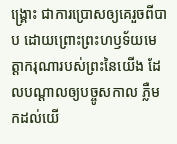ង្គ្រោះ ជាការប្រោសឲ្យគេរួចពីបាប ដោយព្រោះព្រះហឫទ័យមេត្តាករុណារបស់ព្រះនៃយើង ដែលបណ្តាលឲ្យបច្ចូសកាល ភ្លឺមកដល់យើ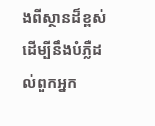ងពីស្ថានដ៏ខ្ពស់ ដើម្បីនឹងបំភ្លឺដល់ពួកអ្នក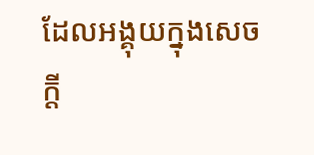ដែលអង្គុយក្នុងសេចក្ដី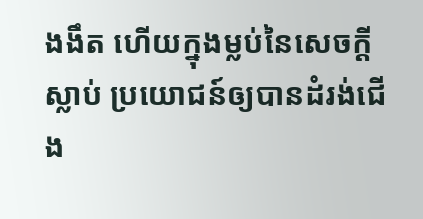ងងឹត ហើយក្នុងម្លប់នៃសេចក្ដីស្លាប់ ប្រយោជន៍ឲ្យបានដំរង់ជើង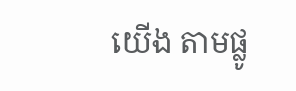យើង តាមផ្លូ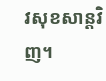វសុខសាន្តវិញ។